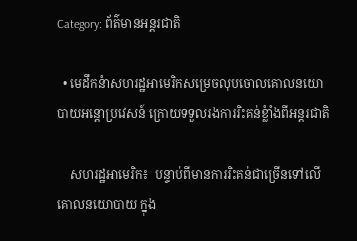Category: ព័ត៌មានអន្តរជាតិ

  • មេដឹកនំាសហរដ្ឋអាមេរិកសម្រេចលុបចោលគោលនយោបាយអន្តោប្រវេសន៍ ក្រោយទទួលរងការរិះគន់ខ្លំាំងពីអន្តរជាតិ

    សហរដ្ឋអាមេរិក៖  បន្ទាប់ពីមានការរិះគន់ជាច្រើនទៅលើគោលនយោបាយ ក្នុង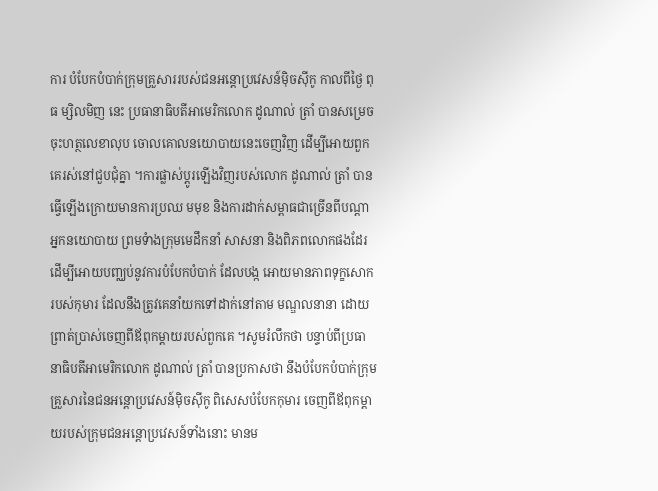ការ បំបែកបំបាក់ក្រុមគ្រួសាររបស់ជនអន្តោប្រវេសន៍ម៉ិចស៊ីកូ កាលពីថ្ងៃ ពុធ ម្សិលមិញ នេះ ប្រធានាធិបតីអាមេរិកលោក ដូណាល់ ត្រាំ បានសម្រេចចុះហត្ថលេខាលុប ចោលគោលនយោបាយនេះចេញវិញ ដើម្បីអោយពួកគេរស់នៅជួបជុំគ្នា ។ការផ្លាស់ប្តូរឡើងវិញរបស់លោក ដូណាល់ ត្រាំ បានធ្វើឡើងក្រោយមានការប្រឈ មមុខ និងការដាក់សម្ពាធជាច្រើនពីបណ្តាអ្នកនយោបាយ ព្រមទំាងក្រុមមេដឹកនាំ សាសនា និងពិភពលោកផងដែរ ដើម្បីអោយបញ្ឈប់នូវការបំបែកបំបាក់ ដែលបង្ក អោយមានភាពទុក្ខសោករបស់កុមារ ដែលនឹងត្រូវគេនាំយកទៅដាក់នៅតាម មណ្ឌលនានា ដោយព្រាត់ប្រាស់ចេញពីឪពុកម្តាយរបស់ពួកគេ ។សូមរំលឹកថា បន្ទាប់ពីប្រធានាធិបតីអាមេរិកលោក ដូណាល់ ត្រាំ បានប្រកាសថា នឹងបំបែកបំបាក់ក្រុមគ្រួសារនៃជនអន្តោប្រវេសន៍ម៉ិចស៊ីកូ ពិសេសបំបែកកុមារ ចេញពីឪពុកម្តាយរបស់ក្រុមជនអន្តោប្រវេសន៍ទាំងនោះ មានម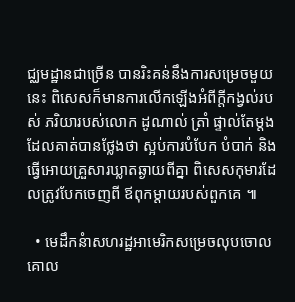ជ្ឈមដ្ឋានជាច្រើន បានរិះគន់នឹងការសម្រេចមួយនេះ ពិសេសក៏មានការលើកឡើងអំពីក្តីកង្វល់របស់ ភរិយារបស់លោក ដូណាល់ ត្រាំ ផ្ទាល់តែម្តង ដែលគាត់បានថ្លែងថា ស្អប់ការបំបែក បំបាក់ និងធ្វើអោយគ្រួសារឃ្លាតឆ្ងាយពីគ្នា ពិសេសកុមារដែលត្រូវបែកចេញពី ឪពុកម្តាយរបស់ពួកគេ ៕

  • មេដឹកនំាសហរដ្ឋអាមេរិកសម្រេចលុបចោលគោល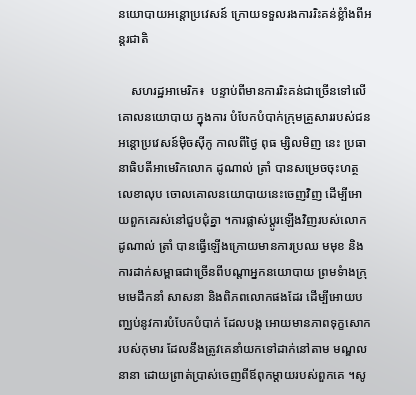នយោបាយអន្តោប្រវេសន៍ ក្រោយទទួលរងការរិះគន់ខ្លំាំងពីអន្តរជាតិ

    សហរដ្ឋអាមេរិក៖  បន្ទាប់ពីមានការរិះគន់ជាច្រើនទៅលើគោលនយោបាយ ក្នុងការ បំបែកបំបាក់ក្រុមគ្រួសាររបស់ជនអន្តោប្រវេសន៍ម៉ិចស៊ីកូ កាលពីថ្ងៃ ពុធ ម្សិលមិញ នេះ ប្រធានាធិបតីអាមេរិកលោក ដូណាល់ ត្រាំ បានសម្រេចចុះហត្ថលេខាលុប ចោលគោលនយោបាយនេះចេញវិញ ដើម្បីអោយពួកគេរស់នៅជួបជុំគ្នា ។ការផ្លាស់ប្តូរឡើងវិញរបស់លោក ដូណាល់ ត្រាំ បានធ្វើឡើងក្រោយមានការប្រឈ មមុខ និងការដាក់សម្ពាធជាច្រើនពីបណ្តាអ្នកនយោបាយ ព្រមទំាងក្រុមមេដឹកនាំ សាសនា និងពិភពលោកផងដែរ ដើម្បីអោយបញ្ឈប់នូវការបំបែកបំបាក់ ដែលបង្ក អោយមានភាពទុក្ខសោករបស់កុមារ ដែលនឹងត្រូវគេនាំយកទៅដាក់នៅតាម មណ្ឌលនានា ដោយព្រាត់ប្រាស់ចេញពីឪពុកម្តាយរបស់ពួកគេ ។សូ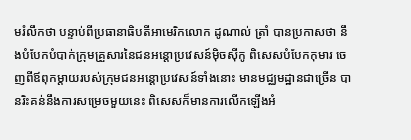មរំលឹកថា បន្ទាប់ពីប្រធានាធិបតីអាមេរិកលោក ដូណាល់ ត្រាំ បានប្រកាសថា នឹងបំបែកបំបាក់ក្រុមគ្រួសារនៃជនអន្តោប្រវេសន៍ម៉ិចស៊ីកូ ពិសេសបំបែកកុមារ ចេញពីឪពុកម្តាយរបស់ក្រុមជនអន្តោប្រវេសន៍ទាំងនោះ មានមជ្ឈមដ្ឋានជាច្រើន បានរិះគន់នឹងការសម្រេចមួយនេះ ពិសេសក៏មានការលើកឡើងអំ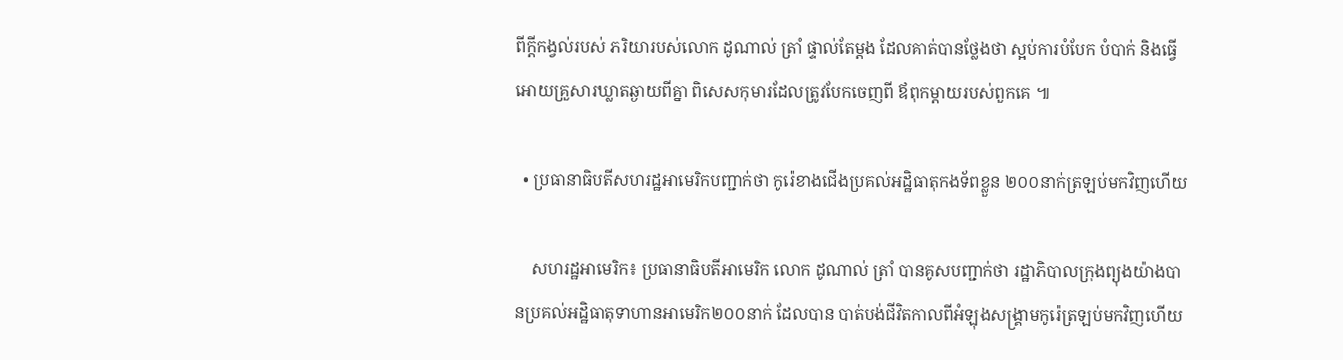ពីក្តីកង្វល់របស់ ភរិយារបស់លោក ដូណាល់ ត្រាំ ផ្ទាល់តែម្តង ដែលគាត់បានថ្លែងថា ស្អប់ការបំបែក បំបាក់ និងធ្វើអោយគ្រួសារឃ្លាតឆ្ងាយពីគ្នា ពិសេសកុមារដែលត្រូវបែកចេញពី ឪពុកម្តាយរបស់ពួកគេ ៕

  • ប្រធានាធិបតីសហរដ្ឋអាមេរិកបញ្ជាក់ថា កូរ៉េខាងជើងប្រគល់អដ្ឋិធាតុកងទ័ពខ្លួន ២០០នាក់ត្រឡប់មកវិញហើយ

    សហរដ្ឋអាមេរិក៖ ប្រធានាធិបតីអាមេរិក លោក ដូណាល់ ត្រាំ បានគូសបញ្ជាក់ថា រដ្ឋាភិបាលក្រុងព្យុងយ៉ាងបានប្រគល់អដ្ឋិធាតុទាហានអាមេរិក២០០នាក់ ដែលបាន បាត់បង់ជីវិតកាលពីអំឡុងសង្រ្គាមកូរ៉េត្រឡប់មកវិញហើយ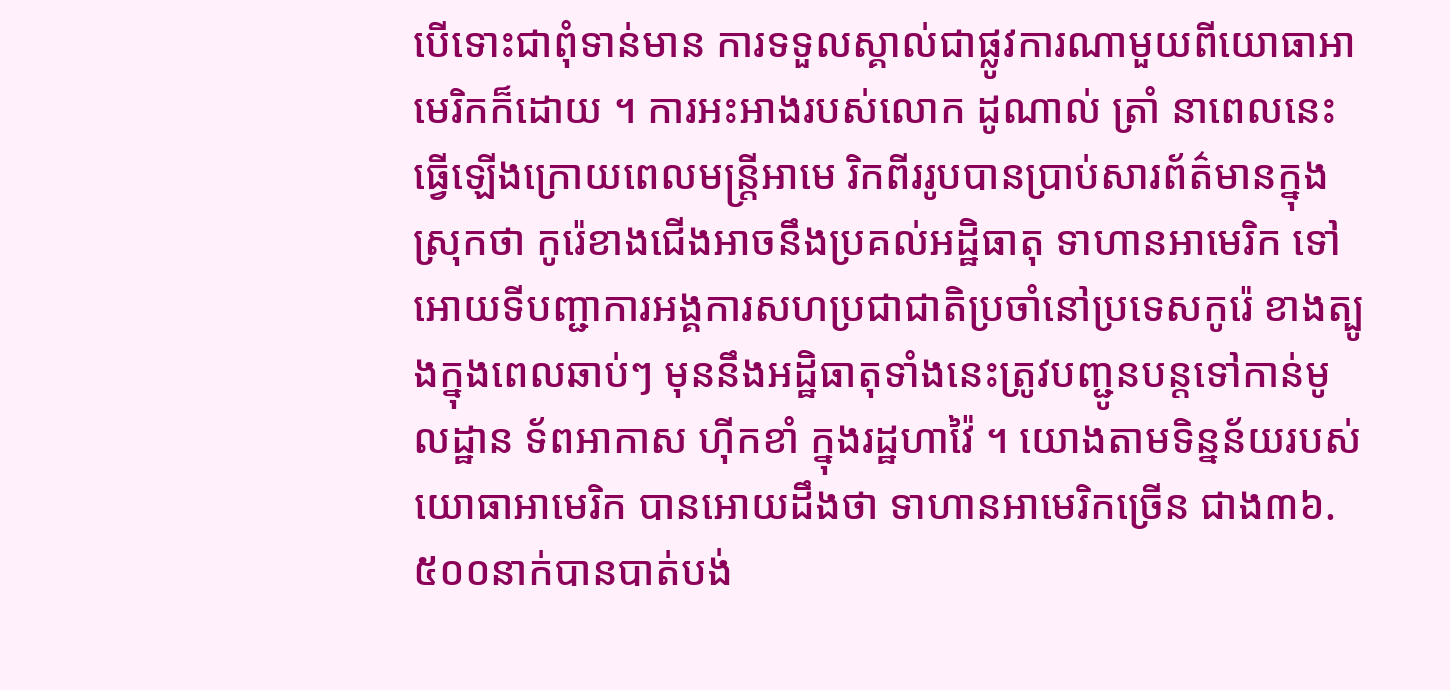បើទោះជាពុំទាន់មាន ការទទួលស្គាល់ជាផ្លូវការណាមួយពីយោធាអាមេរិកក៏ដោយ ។ ការអះអាងរបស់លោក ដូណាល់ ត្រាំ នាពេលនេះ ធ្វើឡើងក្រោយពេលមន្ត្រីអាមេ រិកពីររូបបានប្រាប់សារព័ត៌មានក្នុងស្រុកថា កូរ៉េខាងជើងអាចនឹងប្រគល់អដ្ឋិធាតុ ទាហានអាមេរិក ទៅអោយទីបញ្ជាការអង្គការសហប្រជាជាតិប្រចាំនៅប្រទេសកូរ៉េ ខាងត្បូងក្នុងពេលឆាប់ៗ មុននឹងអដ្ឋិធាតុទាំងនេះត្រូវបញ្ជូនបន្តទៅកាន់មូលដ្ឋាន ទ័ពអាកាស ហ៊ីកខាំ ក្នុងរដ្ឋហាវ៉ៃ ។ យោងតាមទិន្នន័យរបស់យោធាអាមេរិក បានអោយដឹងថា ទាហានអាមេរិកច្រើន ជាង៣៦.៥០០នាក់បានបាត់បង់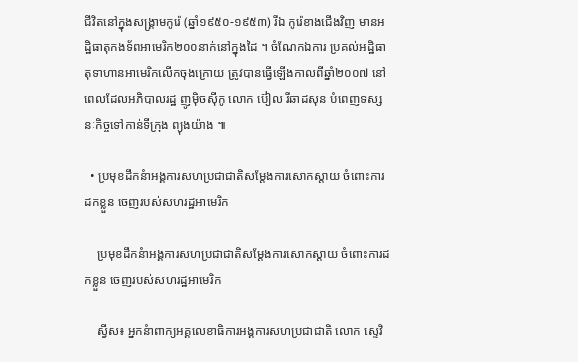ជីវិតនៅក្នុងសង្រ្គាមកូរ៉េ (ឆ្នាំ១៩៥០-១៩៥៣) រីឯ កូរ៉េខាងជើងវិញ មានអដ្ឋិធាតុកងទ័ពអាមេរិក២០០នាក់នៅក្នុងដៃ ។ ចំណែកឯការ ប្រគល់អដ្ឋិធាតុទាហានអាមេរិកលើកចុងក្រោយ ត្រូវបានធ្វើឡើងកាលពីឆ្នាំ២០០៧ នៅពេលដែលអភិបាលរដ្ឋ ញូម៉ិចស៊ីកូ លោក ប៊ៀល រីឆាដសុន បំពេញទស្សនៈកិច្ចទៅកាន់ទីក្រុង ព្យុងយ៉ាង ៕

  • ប្រមុខដឹកនំាអង្គការសហប្រជាជាតិសម្តែងការសោកស្តាយ ចំពោះការដកខ្លួន ចេញរបស់សហរដ្ឋអាមេរិក

    ប្រមុខដឹកនំាអង្គការសហប្រជាជាតិសម្តែងការសោកស្តាយ ចំពោះការដកខ្លួន ចេញរបស់សហរដ្ឋអាមេរិក

    ស្វីស៖ អ្នកនំាពាក្យអគ្គលេខាធិការអង្គការសហប្រជាជាតិ លោក ស្ទេវិ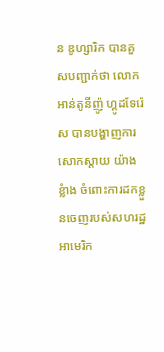ន ឌូហ្សារិក បានគួសបញ្ជាក់ថា លោក អាន់តូនីញ៉ូ ហ្គូដទែរ៉េស បានបង្ហាញការសោកស្តាយ យ៉ាងខ្លំាង ចំពោះការដកខ្លួនចេញរបស់សហរដ្ឋអាមេរិក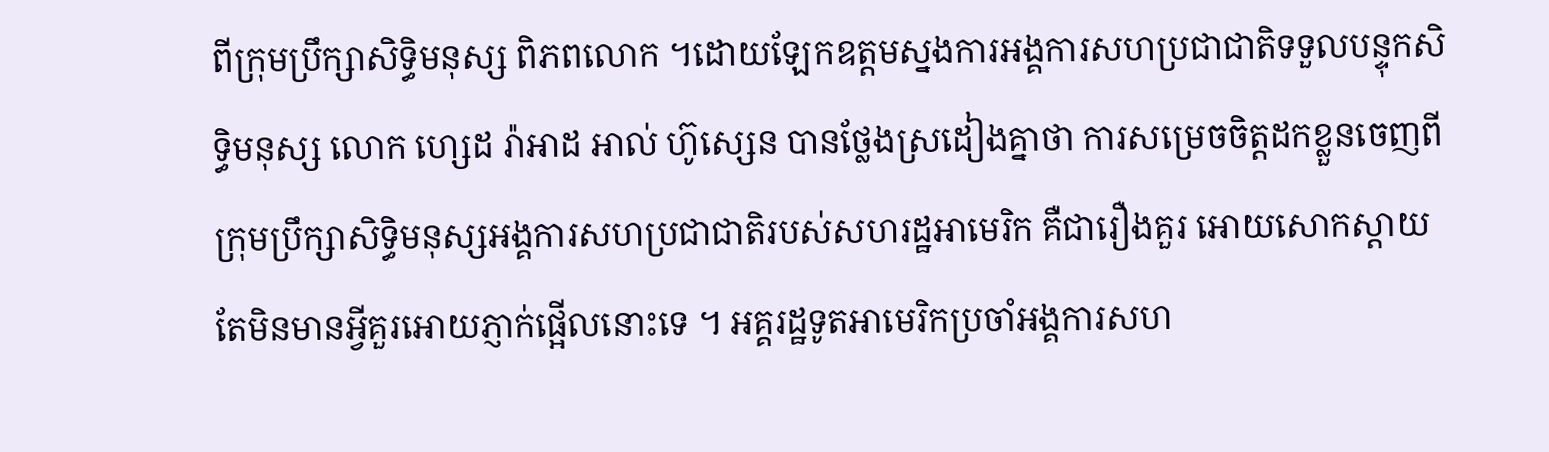ពីក្រុមប្រឹក្សាសិទ្ធិមនុស្ស ពិភពលោក ។ដោយឡែកឧត្ដមស្នងការអង្គការសហប្រជាជាតិទទួលបន្ទុកសិទ្ធិមនុស្ស លោក ហ្សេដ រ៉ាអាដ អាល់ ហ៊ូស្សេន បានថ្លែងស្រដៀងគ្នាថា ការសម្រេចចិត្តដកខ្លួនចេញពីក្រុមប្រឹក្សាសិទ្ធិមនុស្សអង្គការសហប្រជាជាតិរបស់សហរដ្ឋអាមេរិក គឺជារឿងគួរ អោយសោកស្ដាយ តែមិនមានអ្វីគួរអោយភ្ញាក់ផ្អើលនោះទេ ។ អគ្គរដ្ឋទូតអាមេរិកប្រចាំអង្គការសហ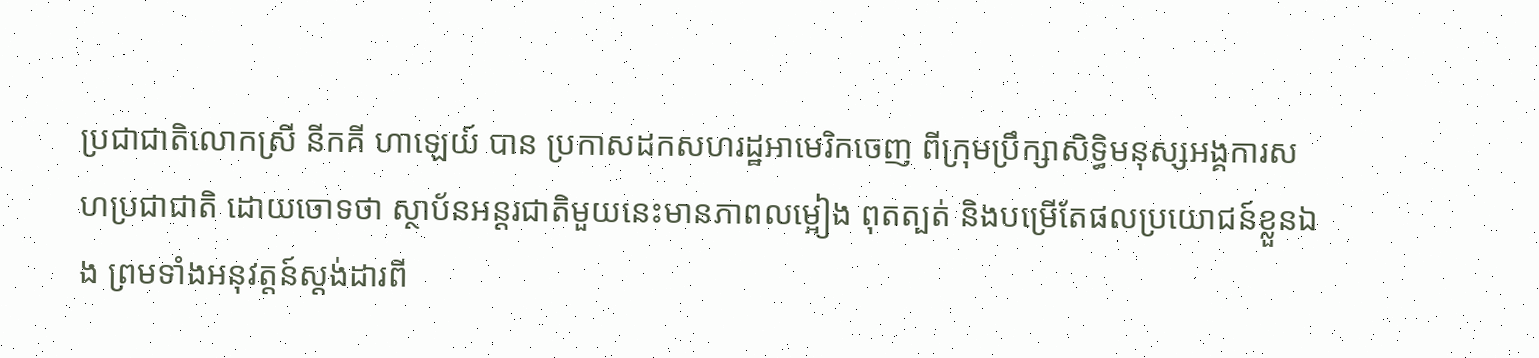ប្រជាជាតិលោកស្រី នីកគី ហាឡេយ៍ បាន ប្រកាសដកសហរដ្ឋអាមេរិកចេញ ពីក្រុមប្រឹក្សាសិទ្ធិមនុស្សអង្គការសហប្រជាជាតិ ដោយចោទថា ស្ថាប័នអន្តរជាតិមួយនេះមានភាពលម្អៀង ពុតត្បត់ និងបម្រើតែផលប្រយោជន៍ខ្លួនឯង ព្រមទាំងអនុវត្តន៍ស្ដង់ដារពី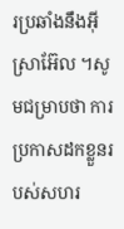រប្រឆាំងនឹងអ៊ីស្រាអ៊ែល ។សូមជម្រាបថា ការប្រកាសដកខ្លួនរបស់សហរ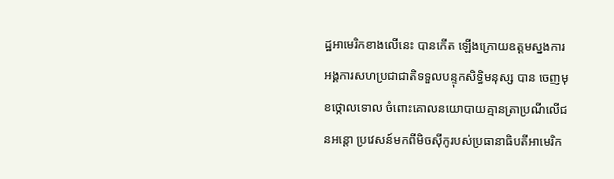ដ្ឋអាមេរិកខាងលើនេះ បានកើត ឡើងក្រោយឧត្ដមស្នងការអង្គការសហប្រជាជាតិទទួលបន្ទុកសិទ្ធិមនុស្ស បាន ចេញមុខថ្កោលទោល ចំពោះគោលនយោបាយគ្មានត្រាប្រណីលើជនអន្តោ ប្រវេសន៍មកពីមិចស៊ីកូរបស់ប្រធានាធិបតីអាមេរិក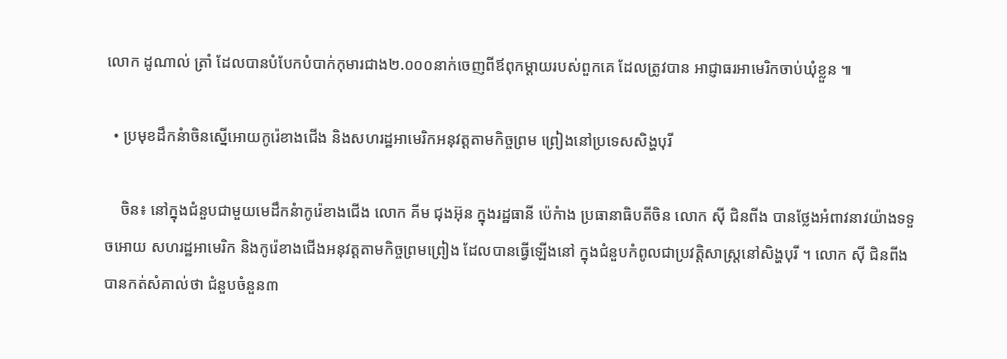លោក ដូណាល់ ត្រាំ ដែលបានបំបែកបំបាក់កុមារជាង២.០០០នាក់ចេញពីឪពុកម្ដាយរបស់ពួកគេ ដែលត្រូវបាន អាជ្ញាធរអាមេរិកចាប់ឃុំខ្លួន ៕

  • ប្រមុខដឹកនំាចិនស្នើអោយកូរ៉េខាងជើង និងសហរដ្ឋអាមេរិកអនុវត្តតាមកិច្ចព្រម ព្រៀងនៅប្រទេសសិង្ហបុរី

    ចិន៖ នៅក្នុងជំនួបជាមួយមេដឹកនំាកូរ៉េខាងជើង លោក គីម ជុងអ៊ុន ក្នុងរដ្ឋធានី ប៉េកំាង ប្រធានាធិបតីចិន លោក ស៊ី ជិនពីង បានថ្លែងអំពាវនាវយ៉ាងទទួចអោយ សហរដ្ឋអាមេរិក និងកូរ៉េខាងជើងអនុវត្តតាមកិច្ចព្រមព្រៀង ដែលបានធ្វើឡើងនៅ ក្នុងជំនួបកំពូលជាប្រវត្តិសាស្រ្តនៅសិង្ហបុរី ។ លោក ស៊ី ជិនពីង បានកត់សំគាល់ថា ជំនួបចំនួន៣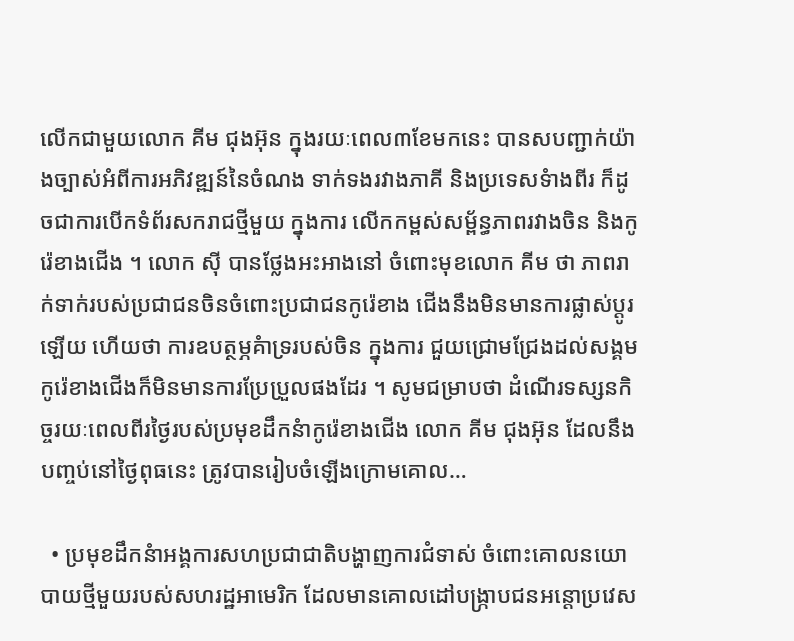លើកជាមួយលោក គីម ជុងអ៊ុន ក្នុងរយៈពេល៣ខែមកនេះ បានសបញ្ជាក់យ៉ាងច្បាស់អំពីការអភិវឌ្ឍន៍នៃចំណង ទាក់ទងរវាងភាគី និងប្រទេសទំាងពីរ ក៏ដូចជាការបើកទំព័រសករាជថ្មីមួយ ក្នុងការ លើកកម្ពស់សម្ព័ន្ធភាពរវាងចិន និងកូរ៉េខាងជើង ។ លោក ស៊ី បានថ្លែងអះអាងនៅ ចំពោះមុខលោក គីម ថា ភាពរាក់ទាក់របស់ប្រជាជនចិនចំពោះប្រជាជនកូរ៉េខាង ជើងនឹងមិនមានការផ្លាស់ប្តូរឡើយ ហើយថា ការឧបត្ថម្ភគំាទ្ររបស់ចិន ក្នុងការ ជួយជ្រោមជ្រែងដល់សង្គមកូរ៉េខាងជើងក៏មិនមានការប្រែប្រួលផងដែរ ។ សូមជម្រាបថា ដំណើរទស្សនកិច្ចរយៈពេលពីរថ្ងៃរបស់ប្រមុខដឹកនំាកូរ៉េខាងជើង លោក គីម ជុងអ៊ុន ដែលនឹងបញ្ចប់នៅថ្ងៃពុធនេះ ត្រូវបានរៀបចំឡើងក្រោមគោល…

  • ប្រមុខដឹកនំាអង្គការសហប្រជាជាតិបង្ហាញការជំទាស់ ចំពោះគោលនយោបាយថ្មីមួយរបស់សហរដ្ឋអាមេរិក ដែលមានគោលដៅបង្ក្រាបជនអន្តោប្រវេស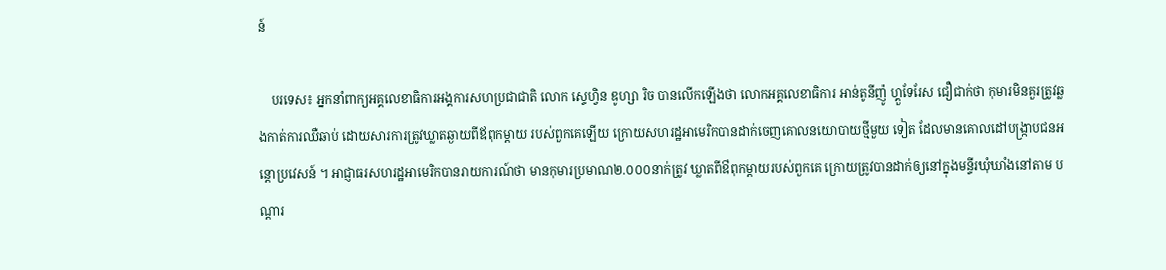ន៍

    បរទេស៖ អ្នកនាំពាក្យអគ្គលេខាធិការអង្គការសហប្រជាជាតិ លោក ស្ទេហ្វិន ឌូហ្សា រិច បានលើកឡើងថា លោកអគ្គលេខាធិការ អាន់តូនីញ៉ូ ហ្គួទែរែស ជឿជាក់ថា កុមារមិនគួរត្រូវឆ្លងកាត់ការឈឺឆាប់ ដោយសារការត្រូវឃ្លាតឆ្ងាយពីឪពុកម្តាយ របស់ពួកគេឡើយ ក្រោយសហរដ្ឋអាមេរិកបានដាក់ចេញគោលនយោបាយថ្មីមួយ ទៀត ដែលមានគោលដៅបង្ក្រាបជនអន្តោប្រវេសន៍ ។ អាជ្ញាធរសហរដ្ឋអាមេរិកបានរាយការណ៍ថា មានកុមារប្រមាណ២.០០០នាក់ត្រូវ ឃ្លាតពីឳពុកម្តាយរបស់ពួកគេ ក្រោយត្រូវបានដាក់ឲ្យនៅក្នុងមន្ទីរឃុំឃាំងនៅតាម បណ្តារ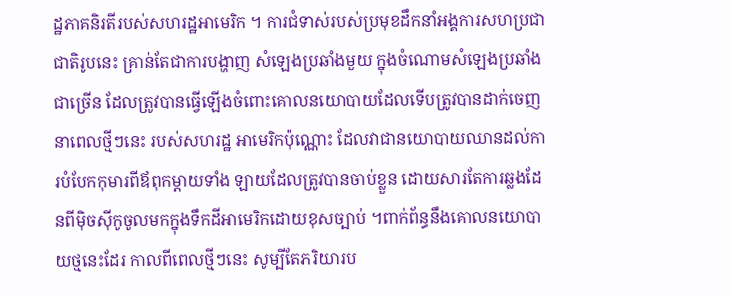ដ្ឋភាគនិរតីរបស់សហរដ្ឋអាមេរិក ។ ការជំទាស់របស់ប្រមុខដឹកនាំអង្គការសហប្រជាជាតិរូបនេះ គ្រាន់តែជាការបង្ហាញ សំឡេងប្រឆាំងមួយ ក្នុងចំណោមសំឡេងប្រឆាំងជាច្រើន ដែលត្រូវបានធ្វើឡើងចំពោះគោលនយោបាយដែលទើបត្រូវបានដាក់ចេញនាពេលថ្មីៗនេះ របស់សហរដ្ឋ អាមេរិកប៉ុណ្ណោះ ដែលវាជានយោបាយឈានដល់ការបំបែកកុមារពីឪពុកម្តាយទាំង ឡាយដែលត្រូវបានចាប់ខ្លួន ដោយសារតែការឆ្លងដែនពីម៉ិចស៊ីកូចូលមកក្នុងទឹកដីអាមេរិកដោយខុសច្បាប់ ។ពាក់ព័ន្ធនឹងគោលនយោបាយថ្មនេះដែរ កាលពីពេលថ្មីៗនេះ សូម្បីតែភរិយារប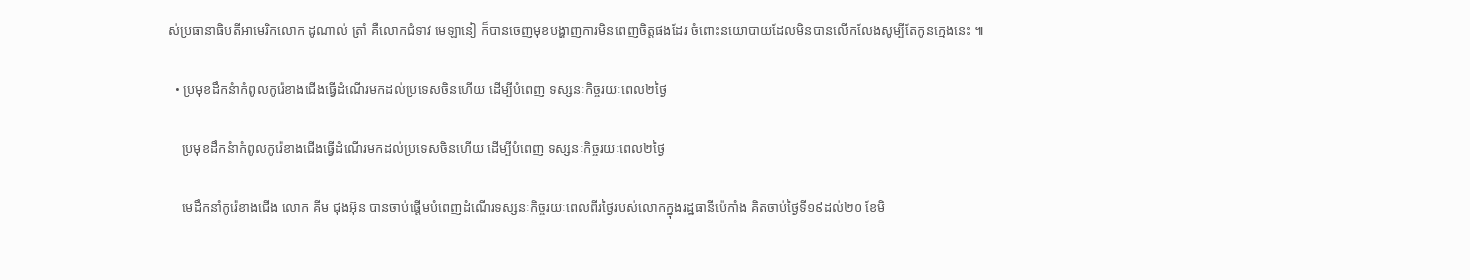ស់ប្រធានាធិបតីអាមេរិកលោក ដូណាល់ ត្រាំ គឺលោកជំទាវ មេឡានៀ ក៏បានចេញមុខបង្ហាញការមិនពេញចិត្តផងដែរ ចំពោះនយោបាយដែលមិនបានលើកលែងសូម្បីតែកូនក្មេងនេះ ៕

  • ប្រមុខដឹកនំាកំពូលកូរ៉េខាងជើងធ្វើដំណើរមកដល់ប្រទេសចិនហើយ ដើម្បីបំពេញ ទស្សនៈកិច្ចរយៈពេល២ថ្ងៃ

    ប្រមុខដឹកនំាកំពូលកូរ៉េខាងជើងធ្វើដំណើរមកដល់ប្រទេសចិនហើយ ដើម្បីបំពេញ ទស្សនៈកិច្ចរយៈពេល២ថ្ងៃ

    មេដឹកនាំកូរ៉េខាងជើង លោក គីម ជុងអ៊ុន បានចាប់ផ្ដើមបំពេញដំណើរទស្សនៈកិច្ចរយៈពេលពីរថ្ងៃរបស់លោកក្នុងរដ្ឋធានីប៉េកាំង គិតចាប់ថ្ងៃទី១៩ដល់២០ ខែមិ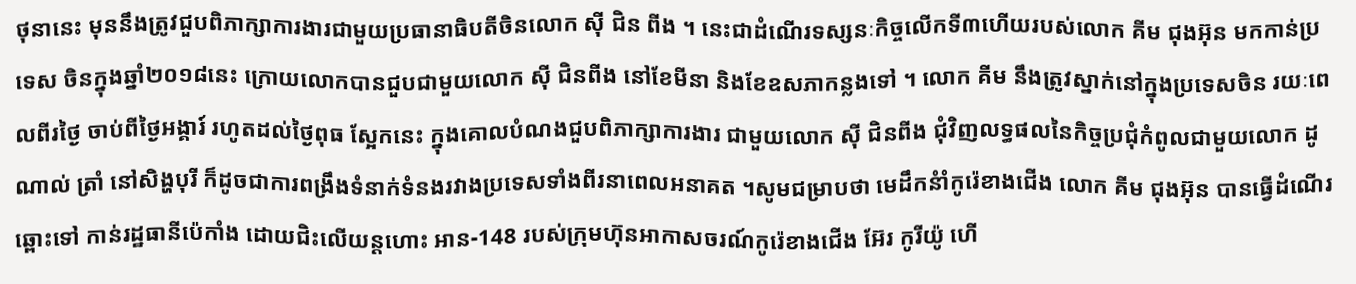ថុនានេះ មុននឹងត្រូវជួបពិភាក្សាការងារជាមួយប្រធានាធិបតីចិនលោក ស៊ី ជិន ពីង ។ នេះជាដំណើរទស្សនៈកិច្ចលើកទី៣ហើយរបស់លោក គីម ជុងអ៊ុន មកកាន់ប្រទេស ចិនក្នុងឆ្នាំ២០១៨នេះ ក្រោយលោកបានជួបជាមួយលោក ស៊ី ជិនពីង នៅខែមីនា និងខែឧសភាកន្លងទៅ ។ លោក គីម នឹងត្រូវស្នាក់នៅក្នុងប្រទេសចិន រយៈពេលពីរថ្ងៃ ចាប់ពីថ្ងៃអង្គារ៍ រហូតដល់ថ្ងៃពុធ ស្អែកនេះ ក្នុងគោលបំណងជួបពិភាក្សាការងារ ជាមួយលោក ស៊ី ជិនពីង ជុំវិញលទ្ធផលនៃកិច្ចប្រជុំកំពូលជាមួយលោក ដូណាល់ ត្រាំ នៅសិង្ហបុរី ក៏ដូចជាការពង្រឹងទំនាក់ទំនងរវាងប្រទេសទាំងពីរនាពេលអនាគត ។សូមជម្រាបថា មេដឹកនំាំកូរ៉េខាងជើង លោក គីម ជុងអ៊ុន បានធ្វើដំណើរឆ្ពោះទៅ កាន់រដ្ឋធានីប៉េកាំង ដោយជិះលើយន្ដហោះ អាន-148 របស់ក្រុមហ៊ុនអាកាសចរណ៍កូរ៉េខាងជើង អ៊ែរ កូរីយ៉ូ ហើ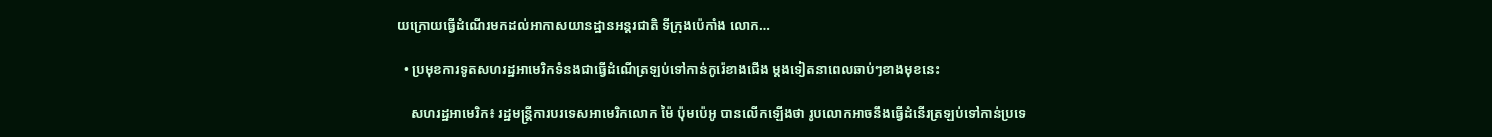យក្រោយធ្វើដំណើរមកដល់អាកាសយានដ្ឋានអន្តរជាតិ ទីក្រុងប៉េកាំង លោក…

  • ប្រមុខការទូតសហរដ្ឋអាមេរិកទំនងជាធ្វើដំណើត្រឡប់ទៅកាន់កូរ៉េខាងជើង ម្តងទៀតនាពេលឆាប់ៗខាងមុខនេះ

    សហរដ្ឋអាមេរិក៖ រដ្ឋមន្រ្តីការបរទេសអាមេរិកលោក ម៉ៃ ប៉ុមប៉េអូ បានលើកឡើងថា រូបលោកអាចនឹងធ្វើដំនើរត្រឡប់ទៅកាន់ប្រទេ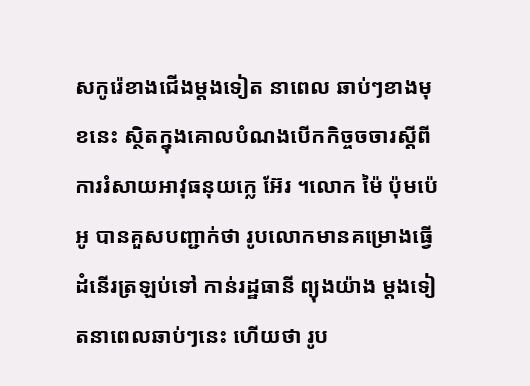សកូរ៉េខាងជើងម្តងទៀត នាពេល ឆាប់ៗខាងមុខនេះ ស្ថិតក្នុងគោលបំណងបើកកិច្ចចចារស្តីពីការរំសាយអាវុធនុយក្លេ អ៊ែរ ។លោក ម៉ៃ ប៉ុមប៉េអូ បានគួសបញ្ជាក់ថា រូបលោកមានគម្រោងធ្វើដំនើរត្រឡប់ទៅ កាន់រដ្ឋធានី ព្យុងយ៉ាង ម្តងទៀតនាពេលឆាប់ៗនេះ ហើយថា រូប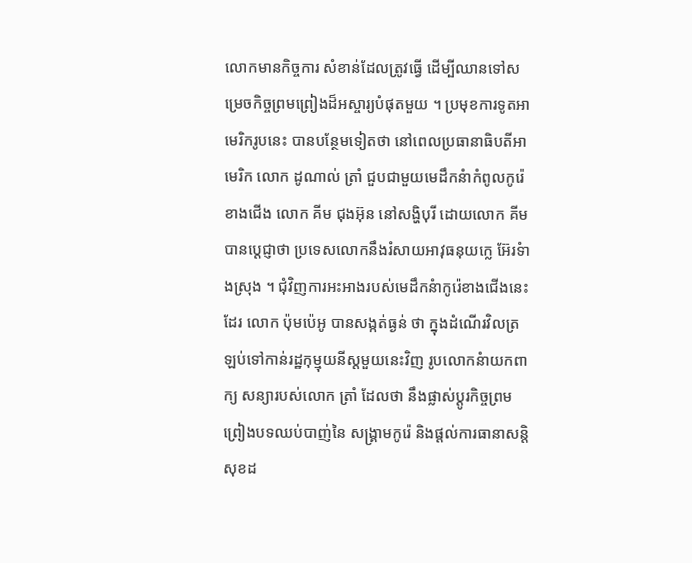លោកមានកិច្ចការ សំខាន់ដែលត្រូវធ្វើ ដើម្បីឈានទៅសម្រេចកិច្ចព្រមព្រៀងដ៏អស្ចារ្យបំផុតមួយ ។ ប្រមុខការទូតអាមេរិករូបនេះ បានបន្ថែមទៀតថា នៅពេលប្រធានាធិបតីអាមេរិក លោក ដូណាល់ ត្រាំ ជួបជាមួយមេដឹកនំាកំពូលកូរ៉េខាងជើង លោក គីម ជុងអ៊ុន នៅសង្ហិបុរី ដោយលោក គីម បានប្តេជ្ញាថា ប្រទេសលោកនឹងរំសាយអាវុធនុយក្លេ អ៊ែរទំាងស្រុង ។ ជុំវិញការអះអាងរបស់មេដឹកនំាកូរ៉េខាងជើងនេះដែរ លោក ប៉ុមប៉េអូ បានសង្កត់ធ្ងន់ ថា ក្នុងដំណើរវិលត្រឡប់ទៅកាន់រដ្ឋកុម្មុយនីស្តមួយនេះវិញ រូបលោកនំាយកពាក្យ សន្យារបស់លោក ត្រាំ ដែលថា នឹងផ្លាស់ប្តូរកិច្ចព្រមព្រៀងបទឈប់បាញ់នៃ សង្គ្រាមកូរ៉េ និងផ្តល់ការធានាសន្តិសុខដ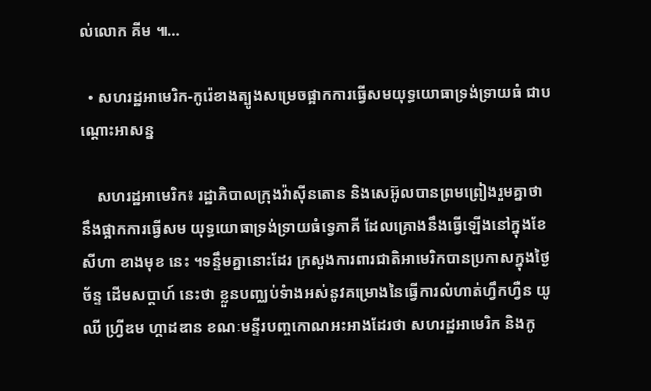ល់លោក គីម ៕…

  • សហរដ្ឋអាមេរិក-កូរ៉េខាងត្បូងសម្រេចផ្អាកការធ្វើសមយុទ្ធយោធាទ្រង់ទ្រាយធំ ជាបណ្តោះអាសន្ន

    សហរដ្ឋអាមេរិក៖ រដ្ឋាភិបាលក្រុងវ៉ាស៊ីនតោន និងសេអ៊ូលបានព្រមព្រៀងរួមគ្នាថា នឹងផ្អាកការធ្វើសម យុទ្ធយោធាទ្រង់ទ្រាយធំទ្វេភាគី ដែលគ្រោងនឹងធ្វើឡើងនៅក្នុងខែ សីហា ខាងមុខ នេះ ។ទន្ទឹមគ្នានោះដែរ ក្រសួងការពារជាតិអាមេរិកបានប្រកាសក្នុងថ្ងៃ ច័ន្ទ ដើមសប្តាហ៍ នេះថា ខ្លួនបញ្ឈប់ទំាងអស់នូវគម្រោងនៃធ្វើការលំហាត់ហ្វឹកហ្វឺន យូឈី ហ្វ្រីឌម ហ្គាដឌាន ខណៈមន្ទីរបញ្ចកោណអះអាងដែរថា សហរដ្ឋអាមេរិក និងកូ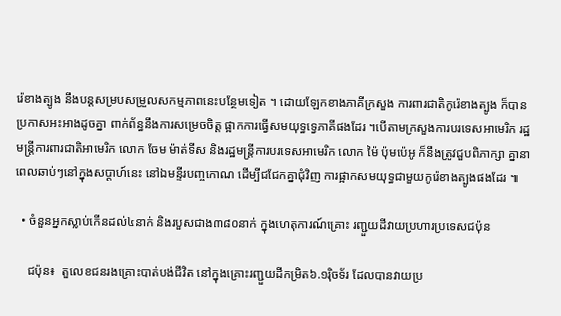រ៉េខាងត្បូង នឹងបន្តសម្របសម្រួលសកម្មភាពនេះបន្ថែមទៀត ។ ដោយឡែកខាងភាគីក្រសួង ការពារជាតិកូរ៉េខាងត្បូង ក៏បានប្រកាសអះអាងដូចគ្នា ពាក់ព័ន្ធនឹងការសម្រេចចិត្ត ផ្អាកការធ្វើសមយុទ្ធទ្វេភាគីផងដែរ ។បើតាមក្រសួងការបរទេសអាមេរិក រដ្ឋមន្រ្តីការពារជាតិអាមេរិក លោក ចែម ម៉ាត់ទីស និងរដ្ឋមន្រ្តីការបរទេសអាមេរិក លោក ម៉ៃ ប៉ុមប៉េអូ ក៏នឹងត្រូវជួបពិភាក្សា គ្នានាពេលឆាប់ៗនៅក្នុងសប្តាហ៍នេះ នៅឯមន្ទីរបញ្ចកោណ ដើម្បីជជែកគ្នាជុំវិញ ការផ្អាកសមយុទ្ធជាមួយកូរ៉េខាងត្បូងផងដែរ ៕

  • ចំនួនអ្នកស្លាប់កើនដល់៤នាក់ និងរបួសជាង៣៨០នាក់ ក្នុងហេតុការណ៍គ្រោះ រញ្ជួយដីវាយប្រហារប្រទេសជប៉ុន

    ជប៉ុន៖  តួលេខជនរងគ្រោះបាត់បង់ជីវិត នៅក្នុងគ្រោះរញ្ជួយដីកម្រិត៦.១រ៉ិចទ័រ ដែលបានវាយប្រ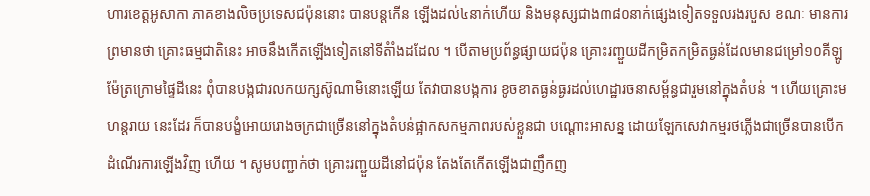ហារខេត្តអូសាកា ភាគខាងលិចប្រទេសជប៉ុននោះ បានបន្តកើន ឡើងដល់៤នាក់ហើយ និងមនុស្សជាង៣៨០នាក់ផ្សេងទៀតទទួលរងរបួស ខណៈ មានការព្រមានថា គ្រោះធម្មជាតិនេះ អាចនឹងកើតឡើងទៀតនៅទីតំាំងដដែល ។ បើតាមប្រព័ន្ធផ្សាយជប៉ុន គ្រោះរញ្ជួយដីកម្រិតកម្រិតធ្ងន់ដែលមានជម្រៅ១០គីឡូ ម៉ែត្រក្រោមផ្ទៃដីនេះ ពុំបានបង្កជារលកយក្សស៊ូណាមិនោះឡើយ តែវាបានបង្កការ ខូចខាតធ្ងន់ធ្ងរដល់ហេដ្ឋារចនាសម្ព័ន្ធជារួមនៅក្នុងតំបន់ ។ ហើយគ្រោះមហន្តរាយ នេះដែរ ក៏បានបង្ខំអោយរោងចក្រជាច្រើននៅក្នុងតំបន់ផ្អាកសកម្មភាពរបស់ខ្លួនជា បណ្ដោះអាសន្ន ដោយឡែកសេវាកម្មរថភ្លើងជាច្រើនបានបើកដំណើរការឡើងវិញ ហើយ ។ សូមបញ្ជាក់ថា គ្រោះរញ្ជួយដីនៅជប៉ុន តែងតែកើតឡើងជាញឹកញ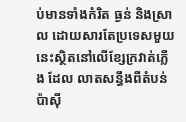ប់មានទាំងកំរិត ធ្ងន់ និងស្រាល ដោយសារតែប្រទេសមួយនេះស្ថិតនៅលើខ្សែក្រវាត់ភ្លើង ដែល លាតសន្ធឹងពីតំបន់ប៉ាស៊ី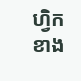ហ្វិកខាង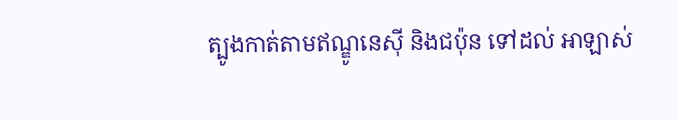ត្បូងកាត់តាមឥណ្ឌូនេស៊ី និងជប៉ុន ទៅដល់ អាឡាស់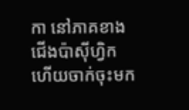កា នៅភាគខាងជើងប៉ាស៊ីហ្វិក ហើយចាក់ចុះមក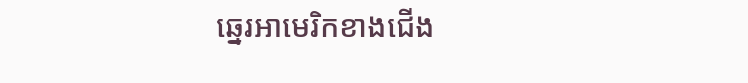ឆ្នេរអាមេរិកខាងជើង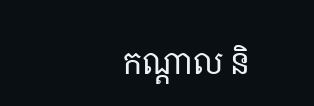កណ្ដាល និ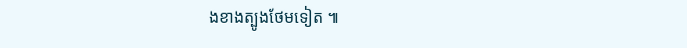ងខាងត្បូងថែមទៀត ៕